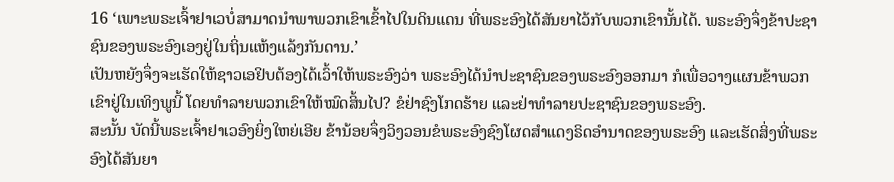16 ‘ເພາະພຣະເຈົ້າຢາເວບໍ່ສາມາດນຳພາພວກເຂົາເຂົ້າໄປໃນດິນແດນ ທີ່ພຣະອົງໄດ້ສັນຍາໄວ້ກັບພວກເຂົານັ້ນໄດ້. ພຣະອົງຈຶ່ງຂ້າປະຊາຊົນຂອງພຣະອົງເອງຢູ່ໃນຖິ່ນແຫ້ງແລ້ງກັນດານ.’
ເປັນຫຍັງຈຶ່ງຈະເຮັດໃຫ້ຊາວເອຢິບຕ້ອງໄດ້ເວົ້າໃຫ້ພຣະອົງວ່າ ພຣະອົງໄດ້ນຳປະຊາຊົນຂອງພຣະອົງອອກມາ ກໍເພື່ອວາງແຜນຂ້າພວກເຂົາຢູ່ໃນເທິງພູນີ້ ໂດຍທຳລາຍພວກເຂົາໃຫ້ໝົດສິ້ນໄປ? ຂໍຢ່າຊົງໂກດຮ້າຍ ແລະຢ່າທຳລາຍປະຊາຊົນຂອງພຣະອົງ.
ສະນັ້ນ ບັດນີ້ພຣະເຈົ້າຢາເວອົງຍິ່ງໃຫຍ່ເອີຍ ຂ້ານ້ອຍຈຶ່ງວິງວອນຂໍພຣະອົງຊົງໂຜດສຳແດງຣິດອຳນາດຂອງພຣະອົງ ແລະເຮັດສິ່ງທີ່ພຣະອົງໄດ້ສັນຍາ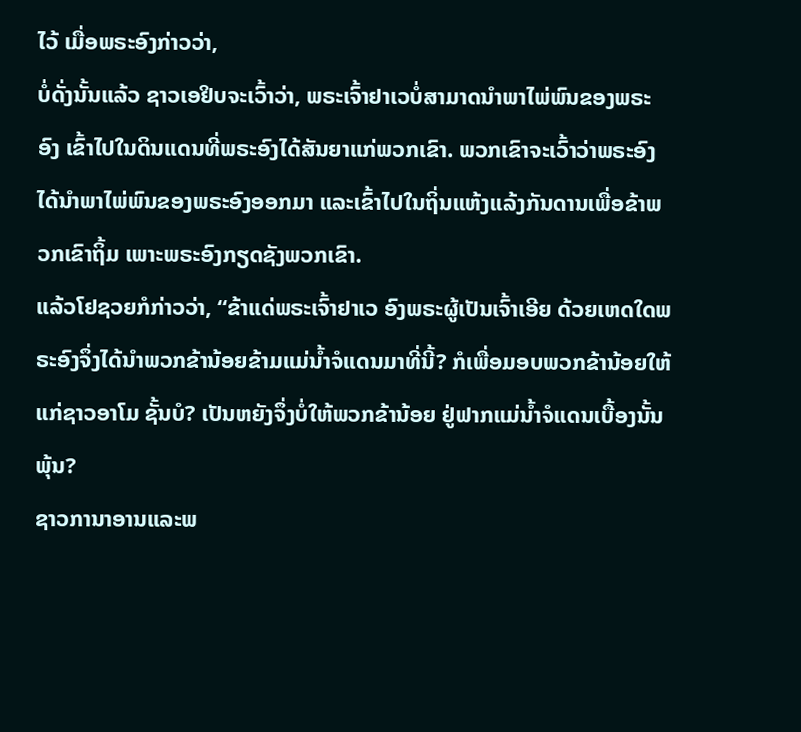ໄວ້ ເມື່ອພຣະອົງກ່າວວ່າ,
ບໍ່ດັ່ງນັ້ນແລ້ວ ຊາວເອຢິບຈະເວົ້າວ່າ, ພຣະເຈົ້າຢາເວບໍ່ສາມາດນຳພາໄພ່ພົນຂອງພຣະອົງ ເຂົ້າໄປໃນດິນແດນທີ່ພຣະອົງໄດ້ສັນຍາແກ່ພວກເຂົາ. ພວກເຂົາຈະເວົ້າວ່າພຣະອົງໄດ້ນຳພາໄພ່ພົນຂອງພຣະອົງອອກມາ ແລະເຂົ້າໄປໃນຖິ່ນແຫ້ງແລ້ງກັນດານເພື່ອຂ້າພວກເຂົາຖິ້ມ ເພາະພຣະອົງກຽດຊັງພວກເຂົາ.
ແລ້ວໂຢຊວຍກໍກ່າວວ່າ, “ຂ້າແດ່ພຣະເຈົ້າຢາເວ ອົງພຣະຜູ້ເປັນເຈົ້າເອີຍ ດ້ວຍເຫດໃດພຣະອົງຈຶ່ງໄດ້ນຳພວກຂ້ານ້ອຍຂ້າມແມ່ນໍ້າຈໍແດນມາທີ່ນີ້? ກໍເພື່ອມອບພວກຂ້ານ້ອຍໃຫ້ແກ່ຊາວອາໂມ ຊັ້ນບໍ? ເປັນຫຍັງຈຶ່ງບໍ່ໃຫ້ພວກຂ້ານ້ອຍ ຢູ່ຟາກແມ່ນໍ້າຈໍແດນເບື້ອງນັ້ນພຸ້ນ?
ຊາວການາອານແລະພ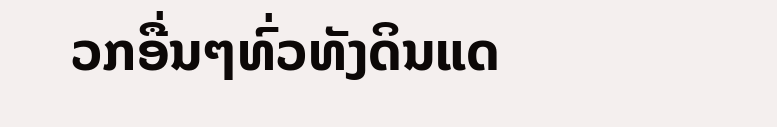ວກອື່ນໆທົ່ວທັງດິນແດ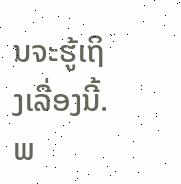ນຈະຮູ້ເຖິງເລື່ອງນີ້. ພ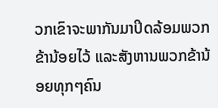ວກເຂົາຈະພາກັນມາປິດລ້ອມພວກຂ້ານ້ອຍໄວ້ ແລະສັງຫານພວກຂ້ານ້ອຍທຸກໆຄົນ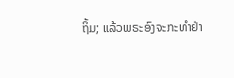ຖິ້ມ; ແລ້ວພຣະອົງຈະກະທຳຢ່າ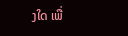ງໃດ ເພື່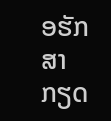ອຮັກສາກຽດ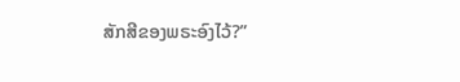ສັກສີຂອງພຣະອົງໄວ້?”